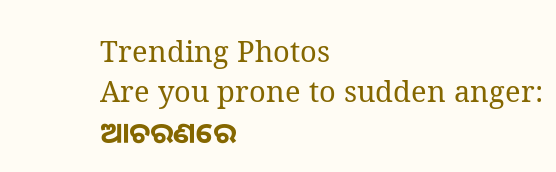Trending Photos
Are you prone to sudden anger: ଆଚରଣରେ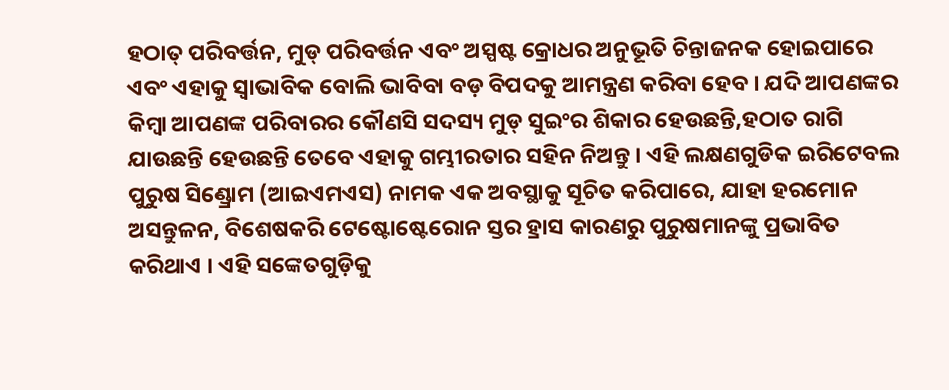ହଠାତ୍ ପରିବର୍ତ୍ତନ, ମୁଡ୍ ପରିବର୍ତ୍ତନ ଏବଂ ଅସ୍ପଷ୍ଟ କ୍ରୋଧର ଅନୁଭୂତି ଚିନ୍ତାଜନକ ହୋଇପାରେ ଏବଂ ଏହାକୁ ସ୍ୱାଭାବିକ ବୋଲି ଭାବିବା ବଡ଼ ବିପଦକୁ ଆମନ୍ତ୍ରଣ କରିବା ହେବ । ଯଦି ଆପଣଙ୍କର କିମ୍ବା ଆପଣଙ୍କ ପରିବାରର କୌଣସି ସଦସ୍ୟ ମୁଡ୍ ସୁଇଂର ଶିକାର ହେଉଛନ୍ତି,ହଠାତ ରାଗି ଯାଉଛନ୍ତି ହେଉଛନ୍ତି ତେବେ ଏହାକୁ ଗମ୍ଭୀରତାର ସହିନ ନିଅନ୍ତୁ । ଏହି ଲକ୍ଷଣଗୁଡିକ ଇରିଟେବଲ ପୁରୁଷ ସିଣ୍ଡ୍ରୋମ (ଆଇଏମଏସ) ନାମକ ଏକ ଅବସ୍ଥାକୁ ସୂଚିତ କରିପାରେ, ଯାହା ହରମୋନ ଅସନ୍ତୁଳନ, ବିଶେଷକରି ଟେଷ୍ଟୋଷ୍ଟେରୋନ ସ୍ତର ହ୍ରାସ କାରଣରୁ ପୁରୁଷମାନଙ୍କୁ ପ୍ରଭାବିତ କରିଥାଏ । ଏହି ସଙ୍କେତଗୁଡ଼ିକୁ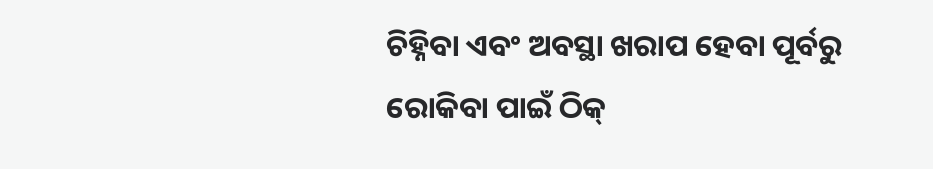ଚିହ୍ନିବା ଏବଂ ଅବସ୍ଥା ଖରାପ ହେବା ପୂର୍ବରୁ ରୋକିବା ପାଇଁ ଠିକ୍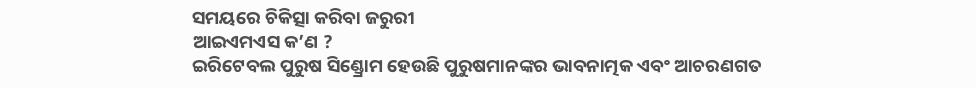ସମୟରେ ଚିକିତ୍ସା କରିବା ଜରୁରୀ
ଆଇଏମଏସ କ’ଣ ?
ଇରିଟେବଲ ପୁରୁଷ ସିଣ୍ଡ୍ରୋମ ହେଉଛି ପୁରୁଷମାନଙ୍କର ଭାବନାତ୍ମକ ଏବଂ ଆଚରଣଗତ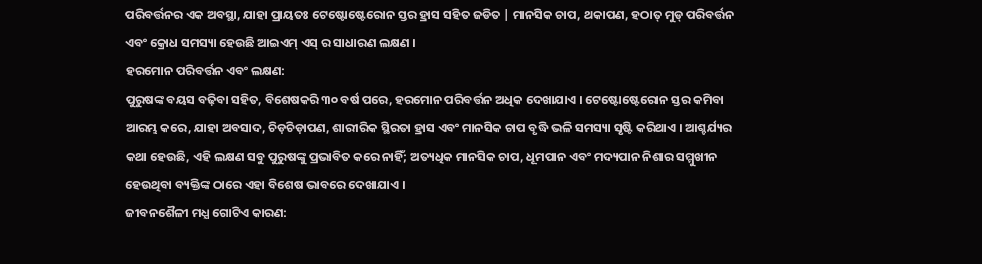ପରିବର୍ତ୍ତନର ଏକ ଅବସ୍ଥା, ଯାହା ପ୍ରାୟତଃ ଟେଷ୍ଟୋଷ୍ଟେରୋନ ସ୍ତର ହ୍ରାସ ସହିତ ଜଡିତ | ମାନସିକ ଚାପ, ଥକାପଣ, ହଠାତ୍ ମୁଡ୍ ପରିବର୍ତ୍ତନ ଏବଂ କ୍ରୋଧ ସମସ୍ୟା ହେଉଛି ଆଇଏମ୍ ଏସ୍ ର ସାଧାରଣ ଲକ୍ଷଣ ।
ହରମୋନ ପରିବର୍ତ୍ତନ ଏବଂ ଲକ୍ଷଣ:
ପୁରୁଷଙ୍କ ବୟସ ବଢ଼ିବା ସହିତ, ବିଶେଷକରି ୩୦ ବର୍ଷ ପରେ, ହରମୋନ ପରିବର୍ତ୍ତନ ଅଧିକ ଦେଖାଯାଏ । ଟେଷ୍ଟୋଷ୍ଟେରୋନ ସ୍ତର କମିବା ଆରମ୍ଭ କରେ, ଯାହା ଅବସାଦ, ଚିଡ଼ଚିଡ଼ାପଣ, ଶାରୀରିକ ସ୍ଥିରତା ହ୍ରାସ ଏବଂ ମାନସିକ ଚାପ ବୃଦ୍ଧି ଭଳି ସମସ୍ୟା ସୃଷ୍ଟି କରିଥାଏ । ଆଶ୍ଚର୍ଯ୍ୟର କଥା ହେଉଛି, ଏହି ଲକ୍ଷଣ ସବୁ ପୁରୁଷଙ୍କୁ ପ୍ରଭାବିତ କରେ ନାହିଁ; ଅତ୍ୟଧିକ ମାନସିକ ଚାପ, ଧୂମପାନ ଏବଂ ମଦ୍ୟପାନ ନିଶାର ସମ୍ମୁଖୀନ ହେଉଥିବା ବ୍ୟକ୍ତିଙ୍କ ଠାରେ ଏହା ବିଶେଷ ଭାବରେ ଦେଖାଯାଏ ।
ଜୀବନଶୈଳୀ ମଧ୍ଯ ଗୋଟିଏ କାରଣ: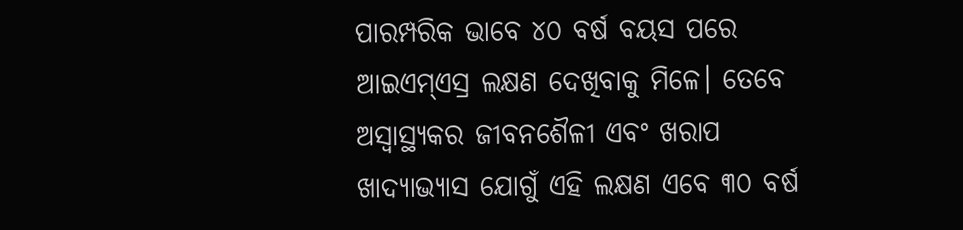ପାରମ୍ପରିକ ଭାବେ ୪୦ ବର୍ଷ ବୟସ ପରେ ଆଇଏମ୍ଏସ୍ର ଲକ୍ଷଣ ଦେଖିବାକୁ ମିଳେ। ତେବେ ଅସ୍ୱାସ୍ଥ୍ୟକର ଜୀବନଶୈଳୀ ଏବଂ ଖରାପ ଖାଦ୍ୟାଭ୍ୟାସ ଯୋଗୁଁ ଏହି ଲକ୍ଷଣ ଏବେ ୩୦ ବର୍ଷ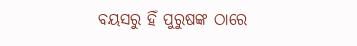ବୟସରୁ ହିଁ ପୁରୁଷଙ୍କ ଠାରେ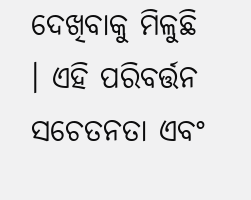ଦେଖିବାକୁ ମିଳୁଛି । ଏହି ପରିବର୍ତ୍ତନ ସଚେତନତା ଏବଂ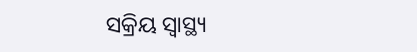ସକ୍ରିୟ ସ୍ୱାସ୍ଥ୍ୟ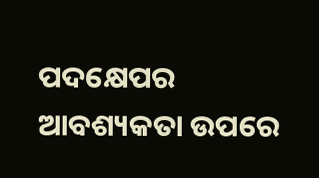ପଦକ୍ଷେପର ଆବଶ୍ୟକତା ଉପରେ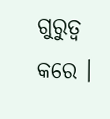ଗୁରୁତ୍ୱ କରେ ।